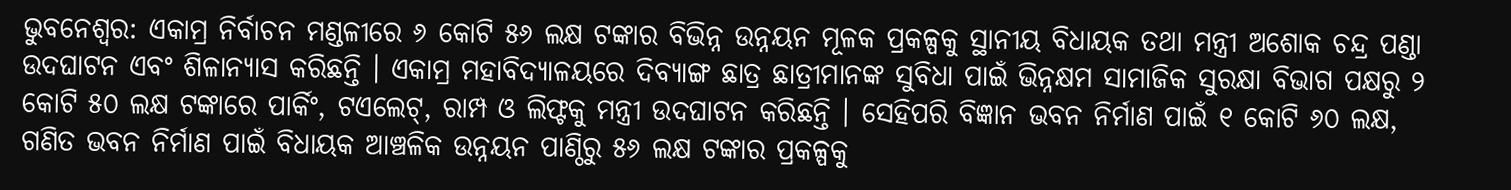ଭୁବନେଶ୍ୱର: ଏକାମ୍ର ନିର୍ବାଚନ ମଣ୍ଡଳୀରେ ୬ କୋଟି ୫୬ ଲକ୍ଷ ଟଙ୍କାର ବିଭିନ୍ନ ଉନ୍ନୟନ ମୂଳକ ପ୍ରକଳ୍ପକୁ ସ୍ଥାନୀୟ ବିଧାୟକ ତଥା ମନ୍ତ୍ରୀ ଅଶୋକ ଚନ୍ଦ୍ର ପଣ୍ଡା ଉଦଘାଟନ ଏବଂ ଶିଳାନ୍ୟାସ କରିଛନ୍ତି । ଏକାମ୍ର ମହାବିଦ୍ୟାଳୟରେ ଦିବ୍ୟାଙ୍ଗ ଛାତ୍ର ଛାତ୍ରୀମାନଙ୍କ ସୁବିଧା ପାଇଁ ଭିନ୍ନକ୍ଷମ ସାମାଜିକ ସୁରକ୍ଷା ବିଭାଗ ପକ୍ଷରୁ ୨ କୋଟି ୫୦ ଲକ୍ଷ ଟଙ୍କାରେ ପାର୍କିଂ, ଟଏଲେଟ୍, ରାମ୍ପ ଓ ଲିଫ୍ଟକୁ ମନ୍ତ୍ରୀ ଉଦଘାଟନ କରିଛନ୍ତି । ସେହିପରି ବିଜ୍ଞାନ ଭବନ ନିର୍ମାଣ ପାଇଁ ୧ କୋଟି ୬୦ ଲକ୍ଷ, ଗଣିତ ଭବନ ନିର୍ମାଣ ପାଇଁ ବିଧାୟକ ଆଞ୍ଚଳିକ ଉନ୍ନୟନ ପାଣ୍ଠିରୁ ୫୬ ଲକ୍ଷ ଟଙ୍କାର ପ୍ରକଳ୍ପକୁ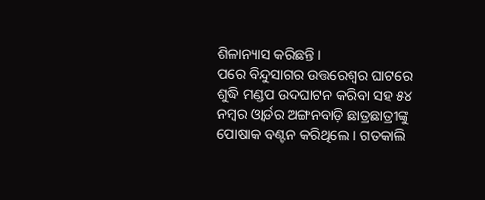ଶିଳାନ୍ୟାସ କରିଛନ୍ତି ।
ପରେ ବିନ୍ଦୁସାଗର ଉତ୍ତରେଶ୍ବର ଘାଟରେ ଶୁଦ୍ଧି ମଣ୍ଡପ ଉଦଘାଟନ କରିବା ସହ ୫୪ ନମ୍ବର ଓ୍ବାର୍ଡର ଅଙ୍ଗନବାଡ଼ି ଛାତ୍ରଛାତ୍ରୀଙ୍କୁ ପୋଷାକ ବଣ୍ଟନ କରିଥିଲେ । ଗତକାଲି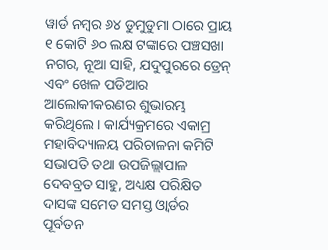ୱାର୍ଡ ନମ୍ବର ୬୪ ଡୁମୁଡୁମା ଠାରେ ପ୍ରାୟ ୧ କୋଟି ୬୦ ଲକ୍ଷ ଟଙ୍କାରେ ପଞ୍ଚସଖା ନଗର, ନୂଆ ସାହି, ଯଦୁପୁରରେ ଡ୍ରେନ୍ ଏବଂ ଖେଳ ପଡିଆର ଆଲୋକୀକରଣର ଶୁଭାରମ୍ଭ କରିଥିଲେ । କାର୍ଯ୍ୟକ୍ରମରେ ଏକାମ୍ର ମହାବିଦ୍ୟାଳୟ ପରିଚାଳନା କମିଟି ସଭାପତି ତଥା ଉପଜିଲ୍ଲାପାଳ ଦେବବ୍ରତ ସାହୁ, ଅଧ୍ୟକ୍ଷ ପରିକ୍ଷିତ ଦାସଙ୍କ ସମେତ ସମସ୍ତ ଓ୍ବାର୍ଡର ପୂର୍ବତନ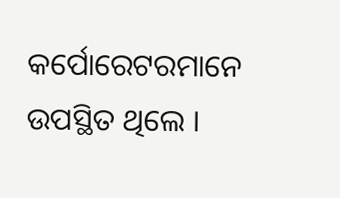କର୍ପୋରେଟରମାନେ ଉପସ୍ଥିତ ଥିଲେ ।